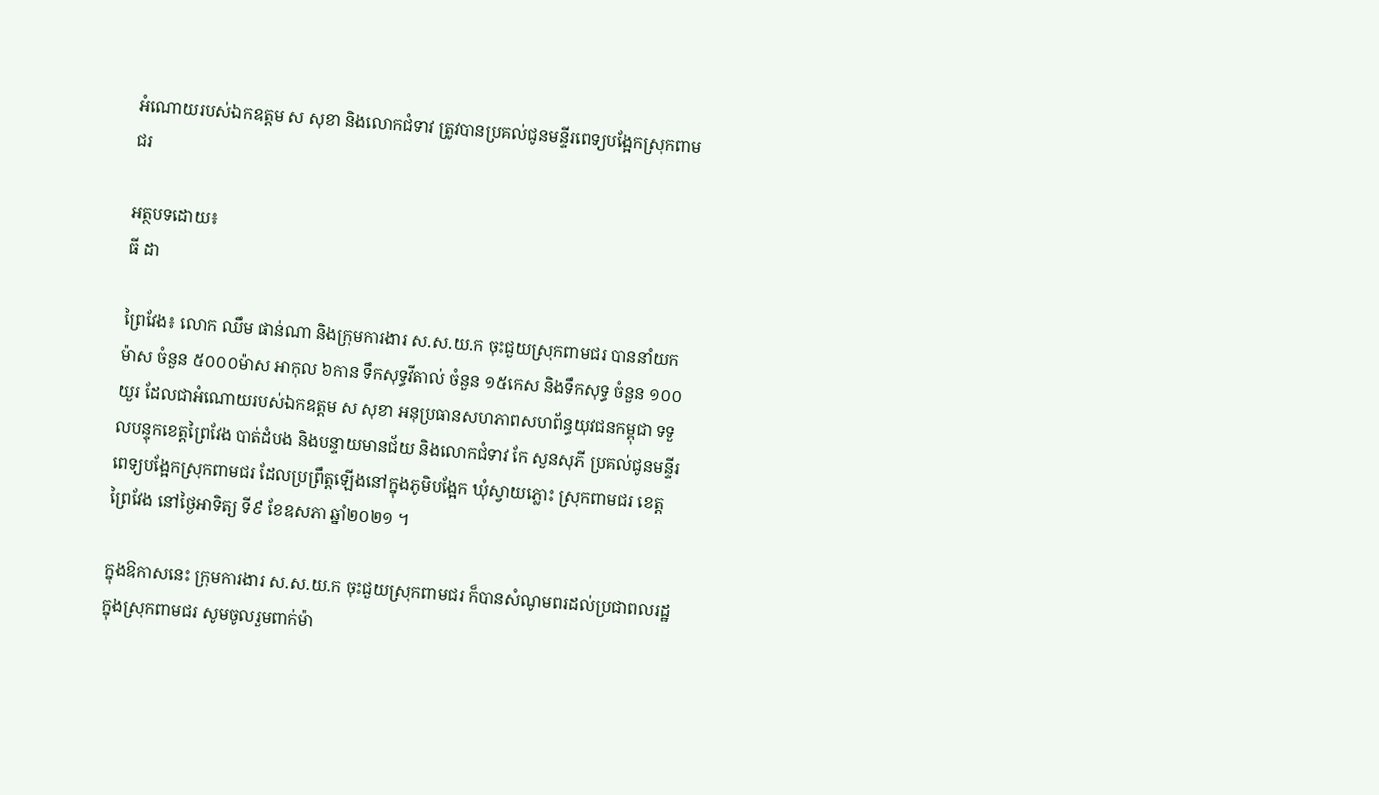អំណោយរបស់ឯកឧត្តម ស សុខា និងលោកជំទាវ ត្រូវបានប្រគល់ជូនមន្ទីរពេទ្យបង្អែកស្រុកពាមជរ

អត្ថបទដោយ៖
ធី ដា

ព្រៃវែង៖ លោក ឈឹម ផាន់ណា និងក្រុមការងារ ស.ស.យ.ក ចុះជួយស្រុកពាមជរ បាននាំយក ម៉ាស ចំនួន ៥០០០ម៉ាស អាកុល ៦កាន ទឹកសុទ្ធវីតាល់ ចំនួន ១៥កេស និងទឹកសុទ្ធ ចំនួន ១០០យួរ ដែលជាអំណោយរបស់ឯកឧត្តម ស សុខា អនុប្រធានសហភាពសហព័ន្ធយុវជនកម្ពុជា ទទួលបន្ទុកខេត្តព្រៃវែង បាត់ដំបង និងបន្ទាយមានជ័យ និងលោកជំទាវ កែ សួនសុភី ប្រគល់ជូនមន្ទីរពេទ្យបង្អែកស្រុកពាមជរ ដែលប្រព្រឹត្តឡើងនៅក្នុងភូមិបង្អែក ឃុំស្វាយភ្លោះ ស្រុកពាមជរ ខេត្តព្រៃវែង នៅថ្ងៃអាទិត្យ ទី៩ ខែឧសភា ឆ្នាំ២០២១ ។

ក្នុងឱកាសនេះ ក្រុមការងារ ស.ស.យ.ក ចុះជួយស្រុកពាមជរ ក៏បានសំណូមពរដល់ប្រជាពលរដ្ឋក្នុងស្រុកពាមជរ សូមចូលរួមពាក់ម៉ា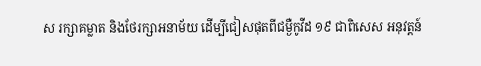ស រក្សាគម្លាត និងថែរក្សាអនាម័យ ដើម្បីជៀសផុតពីជម្ងឺកូវីដ ១៩ ជាពិសេស អនុវត្តន៍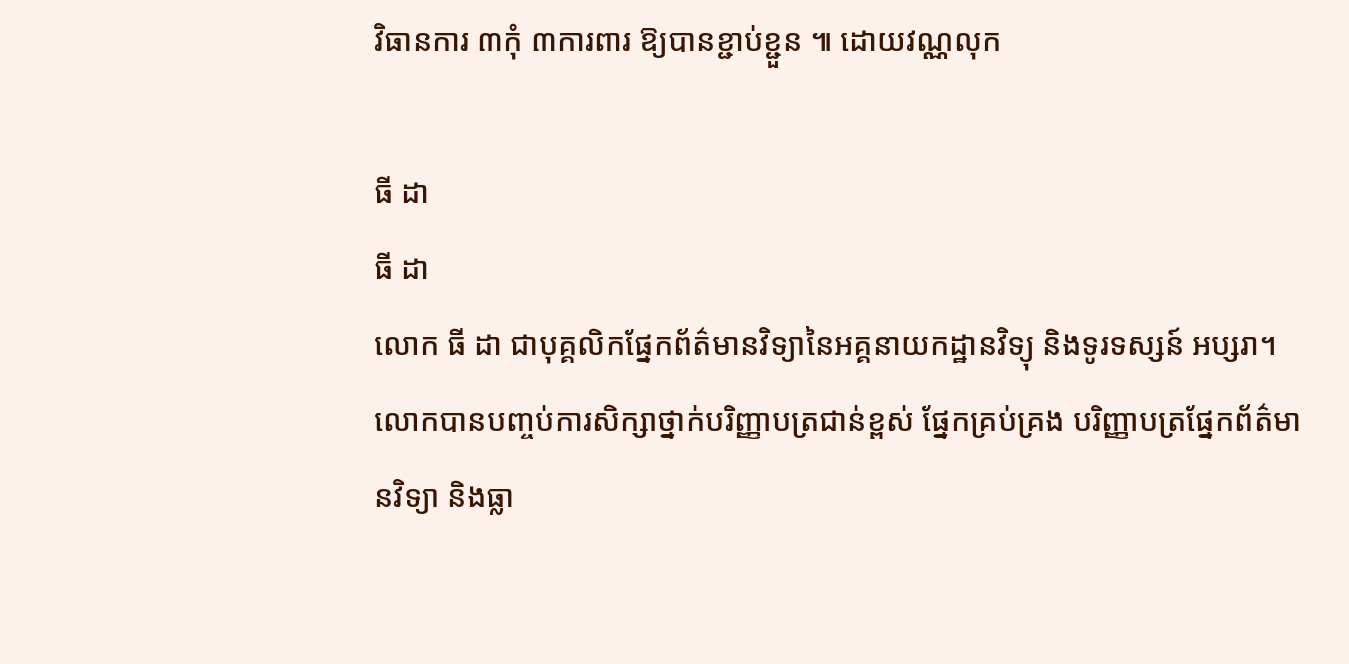វិធានការ ៣កុំ ៣ការពារ ឱ្យបានខ្ជាប់ខ្ជួន ៕ ដោយវណ្ណលុក

ធី ដា
ធី ដា
លោក ធី ដា ជាបុគ្គលិកផ្នែកព័ត៌មានវិទ្យានៃអគ្គនាយកដ្ឋានវិទ្យុ និងទូរទស្សន៍ អប្សរា។ លោកបានបញ្ចប់ការសិក្សាថ្នាក់បរិញ្ញាបត្រជាន់ខ្ពស់ ផ្នែកគ្រប់គ្រង បរិញ្ញាបត្រផ្នែកព័ត៌មានវិទ្យា និងធ្លា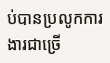ប់បានប្រលូកការងារជាច្រើ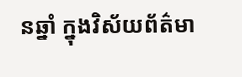នឆ្នាំ ក្នុងវិស័យព័ត៌មា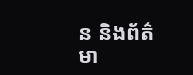ន និងព័ត៌មា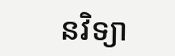នវិទ្យា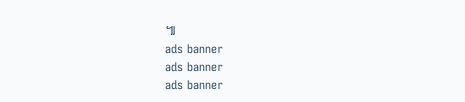៕
ads banner
ads banner
ads banner